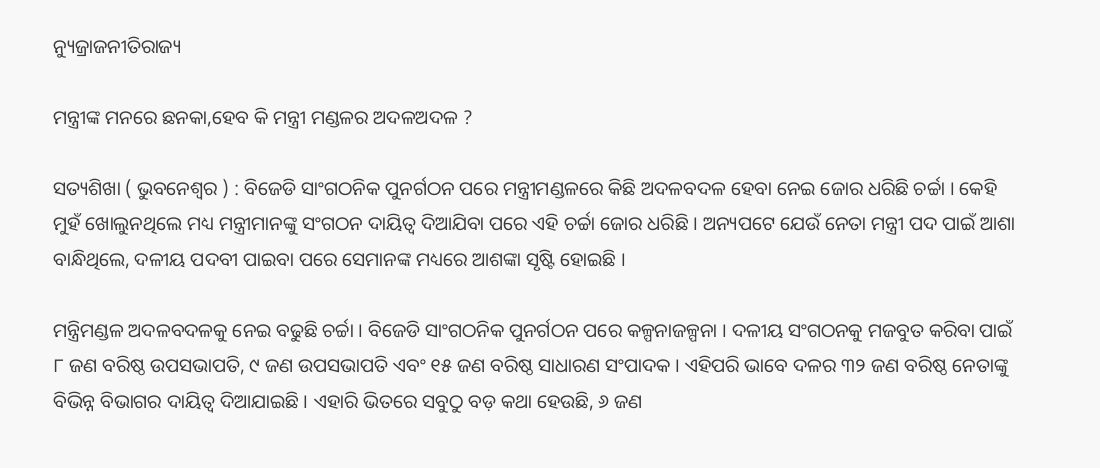ନ୍ୟୁଜ୍ରାଜନୀତିରାଜ୍ୟ

ମନ୍ତ୍ରୀଙ୍କ ମନରେ ଛନକା,ହେବ କି ମନ୍ତ୍ରୀ ମଣ୍ଡଳର ଅଦଳଅଦଳ ?

ସତ୍ୟଶିଖା ( ଭୁବନେଶ୍ୱର ) : ବିଜେଡି ସାଂଗଠନିକ ପୁନର୍ଗଠନ ପରେ ମନ୍ତ୍ରୀମଣ୍ଡଳରେ କିଛି ଅଦଳବଦଳ ହେବା ନେଇ ଜୋର ଧରିଛି ଚର୍ଚ୍ଚା । କେହି ମୁହଁ ଖୋଲୁନଥିଲେ ମଧ୍ୟ ମନ୍ତ୍ରୀମାନଙ୍କୁ ସଂଗଠନ ଦାୟିତ୍ୱ ଦିଆଯିବା ପରେ ଏହି ଚର୍ଚ୍ଚା ଜୋର ଧରିଛି । ଅନ୍ୟପଟେ ଯେଉଁ ନେତା ମନ୍ତ୍ରୀ ପଦ ପାଇଁ ଆଶା ବାନ୍ଧିଥିଲେ, ଦଳୀୟ ପଦବୀ ପାଇବା ପରେ ସେମାନଙ୍କ ମଧ୍ୟରେ ଆଶଙ୍କା ସୃଷ୍ଟି ହୋଇଛି ।

ମନ୍ତ୍ରିମଣ୍ଡଳ ଅଦଳବଦଳକୁ ନେଇ ବଢୁଛି ଚର୍ଚ୍ଚା । ବିଜେଡି ସାଂଗଠନିକ ପୁନର୍ଗଠନ ପରେ କଳ୍ପନାଜଳ୍ପନା । ଦଳୀୟ ସଂଗଠନକୁ ମଜବୁତ କରିବା ପାଇଁ ୮ ଜଣ ବରିଷ୍ଠ ଉପସଭାପତି, ୯ ଜଣ ଉପସଭାପତି ଏବଂ ୧୫ ଜଣ ବରିଷ୍ଠ ସାଧାରଣ ସଂପାଦକ । ଏହିପରି ଭାବେ ଦଳର ୩୨ ଜଣ ବରିଷ୍ଠ ନେତାଙ୍କୁ ବିଭିନ୍ନ ବିଭାଗର ଦାୟିତ୍ୱ ଦିଆଯାଇଛି । ଏହାରି ଭିତରେ ସବୁଠୁ ବଡ଼ କଥା ହେଉଛି, ୬ ଜଣ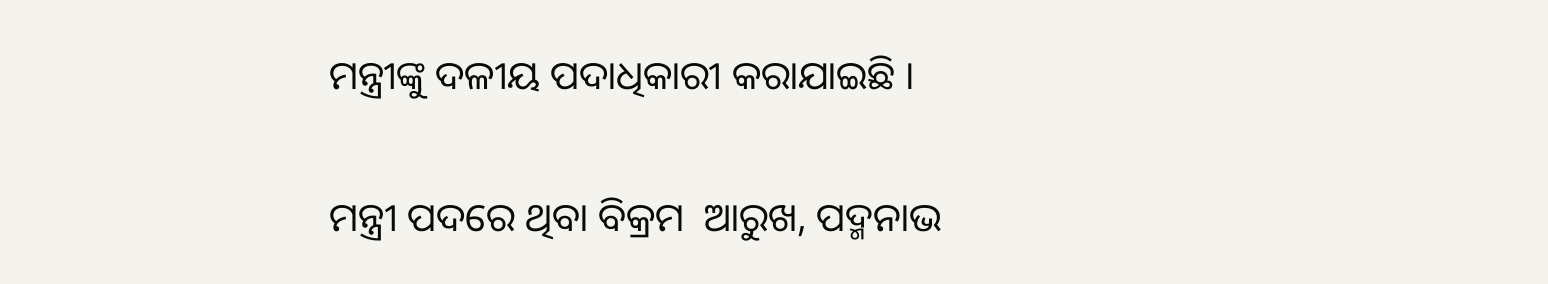ମନ୍ତ୍ରୀଙ୍କୁ ଦଳୀୟ ପଦାଧିକାରୀ କରାଯାଇଛି ।

ମନ୍ତ୍ରୀ ପଦରେ ଥିବା ବିକ୍ରମ  ଆରୁଖ, ପଦ୍ମନାଭ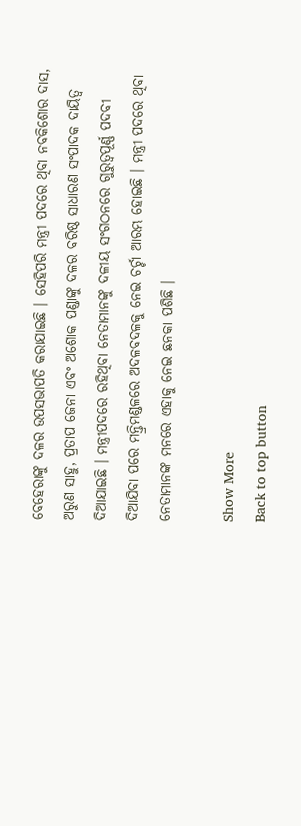ବେହେରାଙ୍କୁ ଦଳର ଉପସଭାପତି କରାଯାଇଛି । ସେହିପରି ମନ୍ତ୍ରୀ ପଦରେ ଥିବା ନବକିଶୋର ଦାସ, ଅରୁଣ ସାହୁ, ପ୍ରତାପ ଜେନା ଏବଂ ଅଶୋକ ପଣ୍ଡାଙ୍କୁ ଦଳର ବରିଷ୍ଠ ସାଧାରଣ ସଂପାଦକ ଦାୟିତ୍ୱ ଦିଆଯାଇଛି । ମନ୍ତ୍ରୀପଦରେ ରହିଥିବା ନେତାମାନଙ୍କୁ ଦଳୀୟ ସଂଗଠନରେ ଗୁରୁତ୍ୱପୂର୍ଣ୍ଣ ପଦବୀ ଦିଆଯିବା ପରେ ମନ୍ତ୍ରିମଣ୍ଡଳରେ ଅଦଳବଦଳକୁ ନେଇ ଚର୍ଚ୍ଚା ଆରମ୍ଭ ହୋଇଛି । ମନ୍ତ୍ରୀ ପଦରେ ଥିବା ନେତାମାନଙ୍କ ମନରେ ଏହାକୁ ନେଇ ଛନକା ପଶିଛି ।

Show More
Back to top button